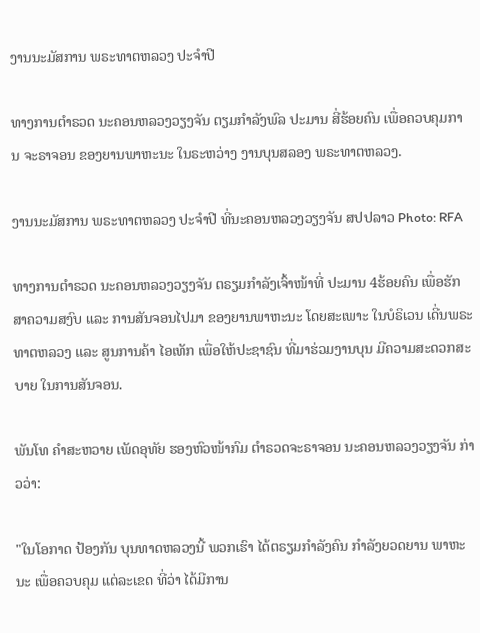ງານນະມັສການ ພຣະທາຕຫລວງ ປະຈໍາປີ

ທາງການຕໍາຣວດ ນະຄອນຫລວງວຽງຈັນ ຕຽມກໍາລັງພົລ ປະມານ ສີ່ຮ້ອຍຄົນ ເພື່ອຄວບຄຸມການ ຈະຣາຈອນ ຂອງຍານພາຫະນະ ໃນຣະຫວ່າງ ງານບຸນສລອງ ພຣະທາຕຫລວງ.

ງານນະມັສການ ພຣະທາຕຫລວງ ປະຈໍາປີ ທີ່ນະຄອນຫລວງວຽງຈັນ ສປປລາວ Photo: RFA

ທາງການຕໍາຣວດ ນະຄອນຫລວງວຽງຈັນ ຕຣຽມກໍາລັງເຈົ້າໜ້າທີ່ ປະມານ 4ຮ້ອຍຄົນ ເພື່ອຮັກສາຄວາມສງົບ ແລະ ການສັນຈອນໄປມາ ຂອງຍານພາຫະນະ ໂດຍສະເພາະ ໃນບໍຣິເວນ ເດີ່ນພຣະທາຕຫລວງ ແລະ ສູນການຄ້າ ໄອເທັກ ເພື່ອໃຫ້ປະຊາຊົນ ທີ່ມາຮ່ວມງານບຸນ ມີຄວາມສະດວກສະບາຍ ໃນການສັນຈອນ.

ພັນໂທ ຄໍາສະຫວາຍ ເພັດອຸທັຍ ຮອງຫົວໜ້າກົມ ຕໍາຣວດຈະຣາຈອນ ນະຄອນຫລວງວຽງຈັນ ກ່າວວ່າ:

"ໃນໂອກາດ ປ້ອງກັນ ບຸນທາດຫລວງນີ້ ພວກເຮົາ ໄດ້ຕຣຽມກໍາລັງຄົນ ກໍາລັງຍວດຍານ ພາຫະນະ ເພື່ອຄວບຄຸມ ແຕ່ລະເຂດ ທີ່ວ່າ ໄດ້ມີການ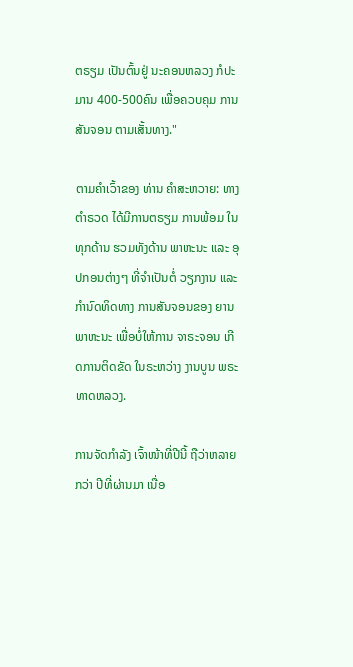ຕຣຽມ ເປັນຕົ້ນຢູ່ ນະຄອນຫລວງ ກໍປະມານ 400-500ຄົນ ເພື່ອຄວບຄຸມ ການສັນຈອນ ຕາມເສັ້ນທາງ."

ຕາມຄໍາເວົ້າຂອງ ທ່ານ ຄໍາສະຫວາຍ: ທາງຕໍາຣວດ ໄດ້ມີການຕຣຽມ ການພ້ອມ ໃນທຸກດ້ານ ຮວມທັງດ້ານ ພາຫະນະ ແລະ ອຸປກອນຕ່າງໆ ທີ່ຈໍາເປັນຕໍ່ ວຽກງານ ແລະ ກໍານົດທິດທາງ ການສັນຈອນຂອງ ຍານພາຫະນະ ເພື່ອບໍ່ໃຫ້ການ ຈາຣະຈອນ ເກີດການຕິດຂັດ ໃນຣະຫວ່າງ ງານບູນ ພຣະທາດຫລວງ.

ການຈັດກໍາລັງ ເຈົ້າໜ້າທີ່ປີນີ້ ຖືວ່າຫລາຍກວ່າ ປີທີ່ຜ່ານມາ ເນື່ອ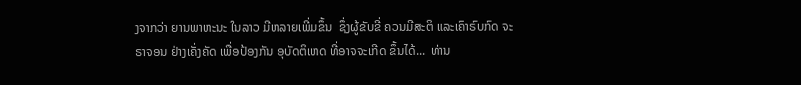ງຈາກວ່າ ຍານພາຫະນະ ໃນລາວ ມີຫລາຍເພີ່ມຂຶ້ນ  ຊຶ່ງຜູ້ຂັບຂີ່ ຄວນມີສະຕິ ແລະເຄົາຣົບກົດ ຈະຣາຈອນ ຢ່າງເຄັ່ງຄັດ ເພື່ອປ້ອງກັນ ອຸບັດຕິເຫດ ທີ່ອາຈຈະເກີດ ຂຶ້ນໄດ້...  ທ່ານ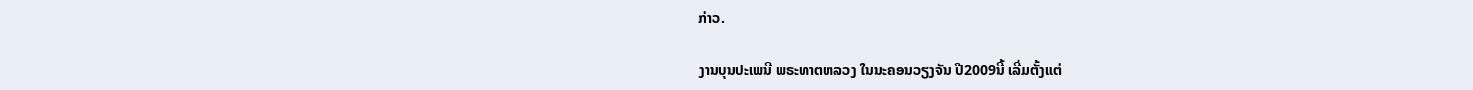ກ່າວ.

ງານບຸນປະເພນີ ພຣະທາຕຫລວງ ໃນນະຄອນວຽງຈັນ ປີ2009ນີ້ ເລີ່ມຕັ້ງແຕ່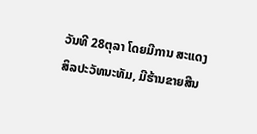ວັນທີ 28ຕຸລາ ໂດຍມີການ ສະແດງ ສິລປະວັທນະທັມ, ມີຮ້ານຂາຍສີນ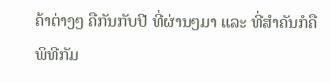ຄ້າຕ່າງໆ ຄືກັນກັບປີ ທີ່ຜ່ານໆມາ ແລະ ທີ່ສໍາຄັນກໍຄື ພິທີກັມ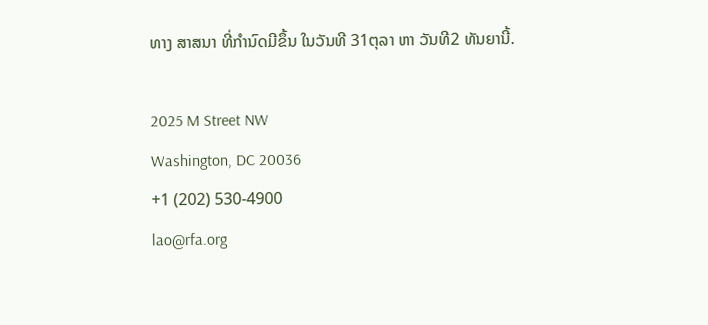ທາງ ສາສນາ ທີ່ກໍານົດມີຂຶ້ນ ໃນວັນທີ 31ຕຸລາ ຫາ ວັນທີ2 ທັນຍານີ້.

2025 M Street NW
Washington, DC 20036
+1 (202) 530-4900
lao@rfa.org